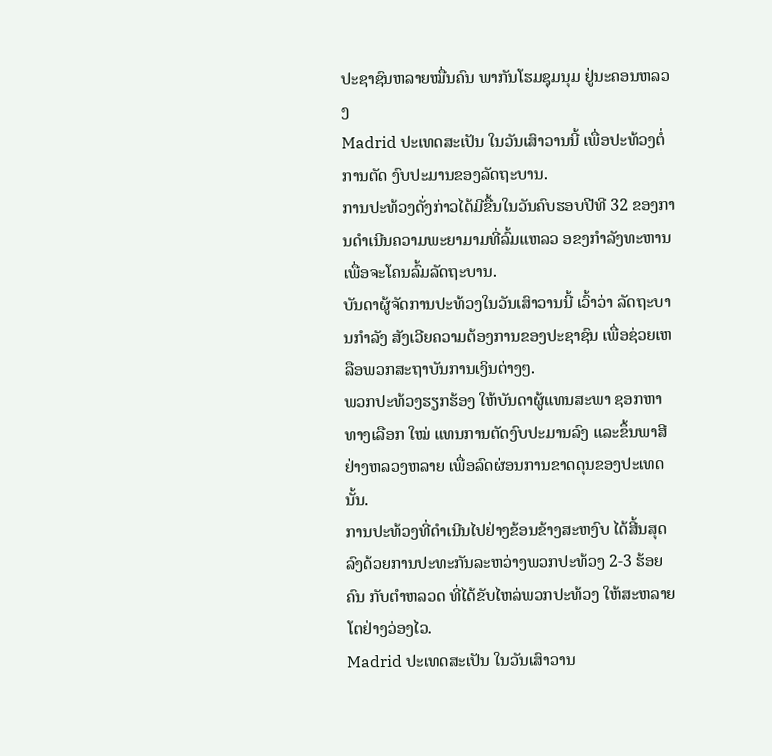ປະຊາຊົນຫລາຍໝື່ນຄົນ ພາກັນໂຮມຊຸມນຸມ ຢູ່ນະຄອນຫລວງ
Madrid ປະເທດສະເປັນ ໃນວັນເສົາວານນີ້ ເພື່ອປະທ້ວງຕໍ່
ການຕັດ ງົບປະມານຂອງລັດຖະບານ.
ການປະທ້ວງດັ່ງກ່າວໄດ້ມີຂື້ນໃນວັນຄົບຮອບປີທີ 32 ຂອງການດໍາເນີນຄວາມພະຍາມາມທີ່ລົ້ມແຫລວ ອຂງກໍາລັງທະຫານ ເພື່ອຈະໂຄນລົ້ມລັດຖະບານ.
ບັນດາຜູ້ຈັດການປະທ້ວງໃນວັນເສົາວານນີ້ ເວົ້າວ່າ ລັດຖະບານກໍາລັງ ສັງເວີຍຄວາມຕ້ອງການຂອງປະຊາຊົນ ເພື່ອຊ່ວຍເຫລືອພວກສະຖາບັນການເງິນຕ່າງໆ.
ພວກປະທ້ວງຮຽກຮ້ອງ ໃຫ້ບັນດາຜູ້ແທນສະພາ ຊອກຫາທາງເລືອກ ໃໝ່ ແທນການຕັດງົບປະມານລົງ ແລະຂຶ້ນພາສີຢ່າງຫລວງຫລາຍ ເພື່ອລົດຜ່ອນການຂາດດຸນຂອງປະເທດນັ້ນ.
ການປະທ້ວງທີ່ດໍາເນີນໄປຢ່າງຂ້ອນຂ້າງສະຫງົບ ໄດ້ສີ້ນສຸດລົງດ້ວຍການປະທະກັນລະຫວ່າງພວກປະທ້ວງ 2-3 ຮ້ອຍຄົນ ກັບຕໍາຫລວດ ທີ່ໄດ້ຂັບໄຫລ່ພວກປະທ້ວງ ໃຫ້ສະຫລາຍໂຕຢ່າງວ່ອງໄວ.
Madrid ປະເທດສະເປັນ ໃນວັນເສົາວານ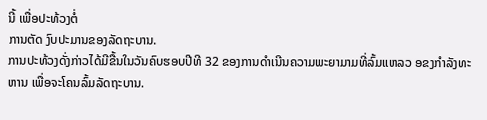ນີ້ ເພື່ອປະທ້ວງຕໍ່
ການຕັດ ງົບປະມານຂອງລັດຖະບານ.
ການປະທ້ວງດັ່ງກ່າວໄດ້ມີຂື້ນໃນວັນຄົບຮອບປີທີ 32 ຂອງການດໍາເນີນຄວາມພະຍາມາມທີ່ລົ້ມແຫລວ ອຂງກໍາລັງທະຫານ ເພື່ອຈະໂຄນລົ້ມລັດຖະບານ.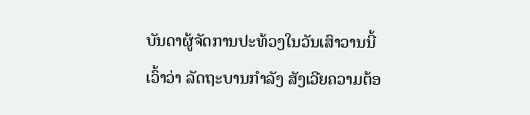ບັນດາຜູ້ຈັດການປະທ້ວງໃນວັນເສົາວານນີ້ ເວົ້າວ່າ ລັດຖະບານກໍາລັງ ສັງເວີຍຄວາມຕ້ອ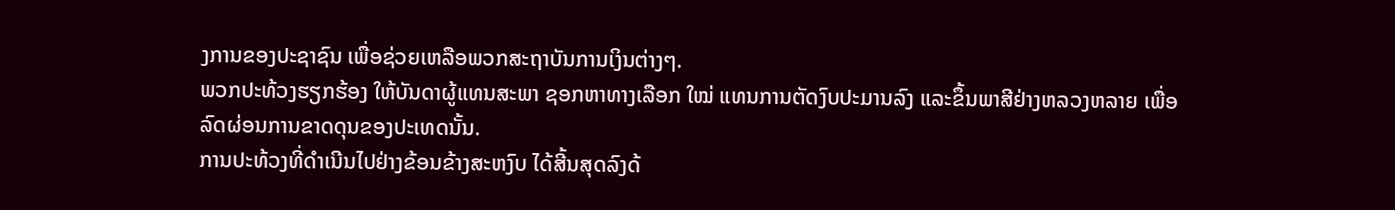ງການຂອງປະຊາຊົນ ເພື່ອຊ່ວຍເຫລືອພວກສະຖາບັນການເງິນຕ່າງໆ.
ພວກປະທ້ວງຮຽກຮ້ອງ ໃຫ້ບັນດາຜູ້ແທນສະພາ ຊອກຫາທາງເລືອກ ໃໝ່ ແທນການຕັດງົບປະມານລົງ ແລະຂຶ້ນພາສີຢ່າງຫລວງຫລາຍ ເພື່ອລົດຜ່ອນການຂາດດຸນຂອງປະເທດນັ້ນ.
ການປະທ້ວງທີ່ດໍາເນີນໄປຢ່າງຂ້ອນຂ້າງສະຫງົບ ໄດ້ສີ້ນສຸດລົງດ້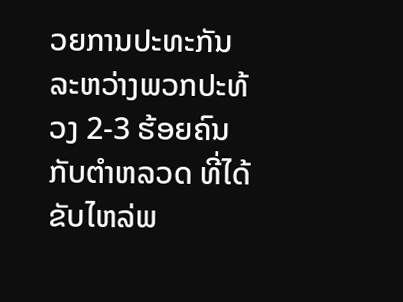ວຍການປະທະກັນລະຫວ່າງພວກປະທ້ວງ 2-3 ຮ້ອຍຄົນ ກັບຕໍາຫລວດ ທີ່ໄດ້ຂັບໄຫລ່ພ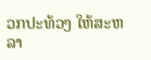ວກປະທ້ວງ ໃຫ້ສະຫລາ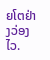ຍໂຕຢ່າງວ່ອງໄວ.